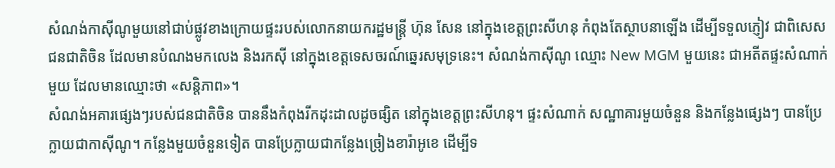សំណង់កាស៊ីណូមួយនៅជាប់ផ្លូវខាងក្រោយផ្ទះរបស់លោកនាយករដ្ឋមន្ត្រី ហ៊ុន សែន នៅក្នុងខេត្តព្រះសីហនុ កំពុងតែស្ថាបនាឡើង ដើម្បីទទួលភ្ញៀវ ជាពិសេសជនជាតិចិន ដែលមានបំណងមកលេង និងរកស៊ី នៅក្នុងខេត្តទេសចរណ៍ឆ្នេរសមុទ្រនេះ។ សំណង់កាស៊ីណូ ឈ្មោះ New MGM មួយនេះ ជាអតីតផ្ទះសំណាក់មួយ ដែលមានឈ្មោះថា «សន្តិភាព»។
សំណង់អគារផ្សេងៗរបស់ជនជាតិចិន បាននឹងកំពុងរីកដុះដាលដូចផ្សិត នៅក្នុងខេត្តព្រះសីហនុ។ ផ្ទះសំណាក់ សណ្ឋាគារមួយចំនួន និងកន្លែងផ្សេងៗ បានប្រែក្លាយជាកាស៊ីណូ។ កន្លែងមួយចំនួនទៀត បានប្រែក្លាយជាកន្លែងច្រៀងខារ៉ាអូខេ ដើម្បីទ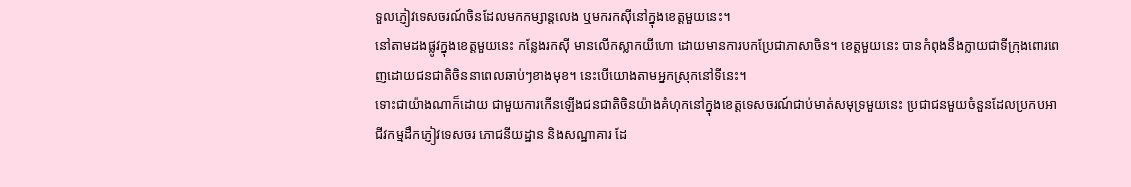ទួលភ្ញៀវទេសចរណ៍ចិនដែលមកកម្សាន្តលេង ឬមករកស៊ីនៅក្នុងខេត្តមួយនេះ។
នៅតាមដងផ្លូវក្នុងខេត្តមួយនេះ កន្លែងរកស៊ី មានលើកស្លាកយីហោ ដោយមានការបកប្រែជាភាសាចិន។ ខេត្តមួយនេះ បានកំពុងនឹងក្លាយជាទីក្រុងពោរពេញដោយជនជាតិចិននាពេលឆាប់ៗខាងមុខ។ នេះបើយោងតាមអ្នកស្រុកនៅទីនេះ។
ទោះជាយ៉ាងណាក៏ដោយ ជាមួយការកើនឡើងជនជាតិចិនយ៉ាងគំហុកនៅក្នុងខេត្តទេសចរណ៍ជាប់មាត់សមុទ្រមួយនេះ ប្រជាជនមួយចំនួនដែលប្រកបអាជីវកម្មដឹកភ្ញៀវទេសចរ ភោជនីយដ្ឋាន និងសណ្ឋាគារ ដែ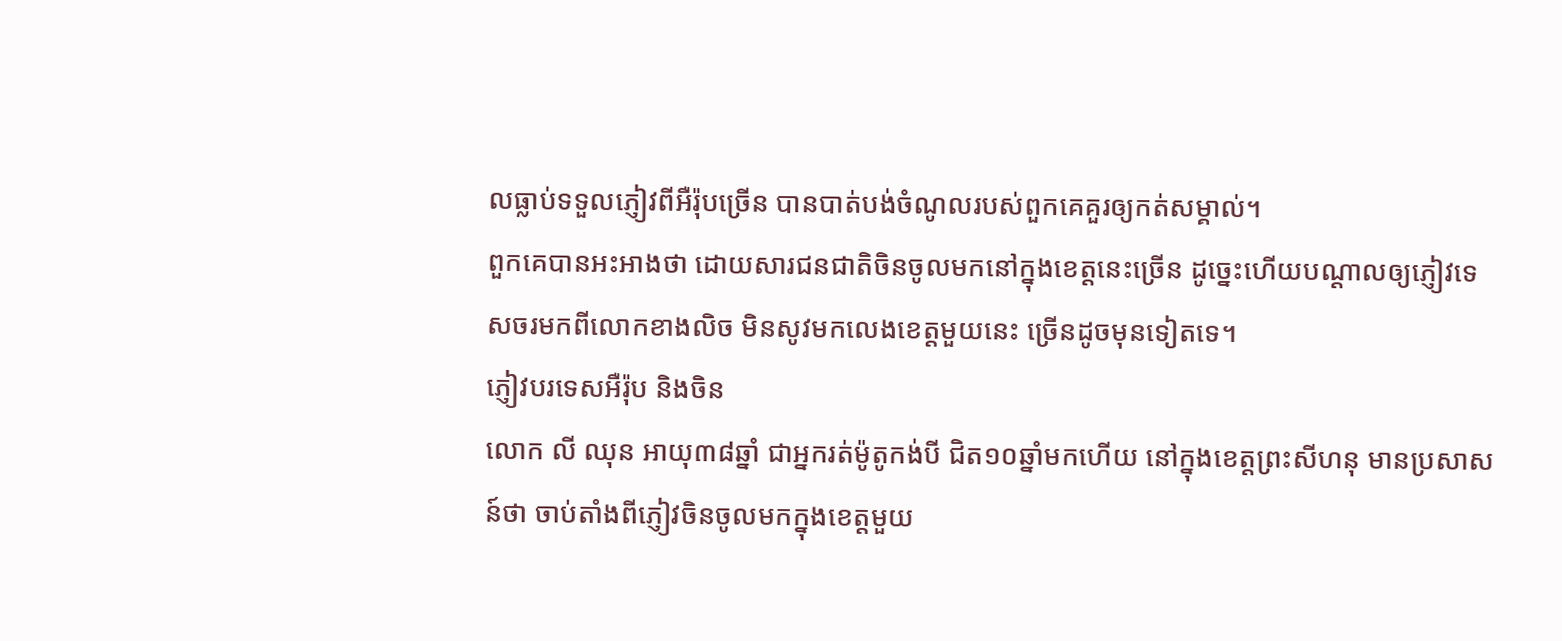លធ្លាប់ទទួលភ្ញៀវពីអឺរ៉ុបច្រើន បានបាត់បង់ចំណូលរបស់ពួកគេគួរឲ្យកត់សម្គាល់។
ពួកគេបានអះអាងថា ដោយសារជនជាតិចិនចូលមកនៅក្នុងខេត្តនេះច្រើន ដូច្នេះហើយបណ្ដាលឲ្យភ្ញៀវទេសចរមកពីលោកខាងលិច មិនសូវមកលេងខេត្តមួយនេះ ច្រើនដូចមុនទៀតទេ។
ភ្ញៀវបរទេសអឺរ៉ុប និងចិន
លោក លី ឈុន អាយុ៣៨ឆ្នាំ ជាអ្នករត់ម៉ូតូកង់បី ជិត១០ឆ្នាំមកហើយ នៅក្នុងខេត្តព្រះសីហនុ មានប្រសាសន៍ថា ចាប់តាំងពីភ្ញៀវចិនចូលមកក្នុងខេត្តមួយ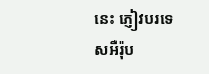នេះ ភ្ញៀវបរទេសអឺរ៉ុប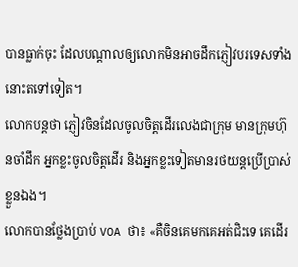បានធ្លាក់ចុះ ដែលបណ្តាលឲ្យលោកមិនអាចដឹកភ្ញៀវបរទេសទាំងនោះតទៅទៀត។
លោកបន្តថា ភ្ញៀវចិនដែលចូលចិត្តដើរលេងជាក្រុម មានក្រុមហ៊ុនចាំដឹក អ្នកខ្លះចូលចិត្តដើរ និងអ្នកខ្លះទៀតមានរថយន្តប្រើប្រាស់ខ្លួនឯង។
លោកបានថ្លែងប្រាប់ VOA ថា៖ «គឺចិនគេមកគេអត់ជិះទេ គេដើរ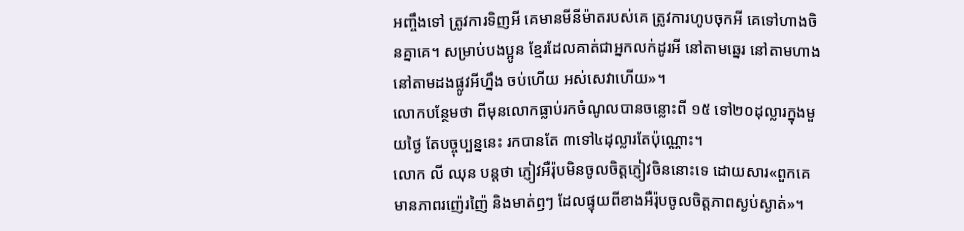អញ្ចឹងទៅ ត្រូវការទិញអី គេមានមីនីម៉ាតរបស់គេ ត្រូវការហូបចុកអី គេទៅហាងចិនគ្នាគេ។ សម្រាប់បងប្អូន ខ្មែរដែលគាត់ជាអ្នកលក់ដូរអី នៅតាមឆ្នេរ នៅតាមហាង នៅតាមដងផ្លូវអីហ្នឹង ចប់ហើយ អស់សេវាហើយ»។
លោកបន្ថែមថា ពីមុនលោកធ្លាប់រកចំណូលបានចន្លោះពី ១៥ ទៅ២០ដុល្លារក្នុងមួយថ្ងៃ តែបច្ចុប្បន្ននេះ រកបានតែ ៣ទៅ៤ដុល្លារតែប៉ុណ្ណោះ។
លោក លី ឈុន បន្តថា ភ្ញៀវអឺរ៉ុបមិនចូលចិត្តភ្ញៀវចិននោះទេ ដោយសារ«ពួកគេមានភាពរញ៉េរញ៉ៃ និងមាត់ឭៗ ដែលផ្ទុយពីខាងអឺរ៉ុបចូលចិត្តភាពស្ងប់ស្ងាត់»។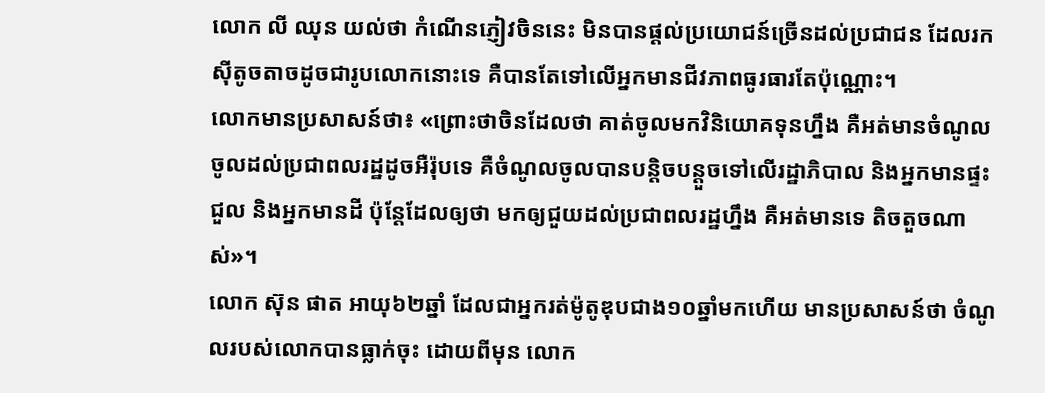លោក លី ឈុន យល់ថា កំណើនភ្ញៀវចិននេះ មិនបានផ្តល់ប្រយោជន៍ច្រើនដល់ប្រជាជន ដែលរកស៊ីតូចតាចដូចជារូបលោកនោះទេ គឺបានតែទៅលើអ្នកមានជីវភាពធូរធារតែប៉ុណ្ណោះ។
លោកមានប្រសាសន៍ថា៖ «ព្រោះថាចិនដែលថា គាត់ចូលមកវិនិយោគទុនហ្នឹង គឺអត់មានចំណូលចូលដល់ប្រជាពលរដ្ឋដូចអឺរ៉ុបទេ គឺចំណូលចូលបានបន្តិចបន្តួចទៅលើរដ្ឋាភិបាល និងអ្នកមានផ្ទះជួល និងអ្នកមានដី ប៉ុន្តែដែលឲ្យថា មកឲ្យជួយដល់ប្រជាពលរដ្ឋហ្នឹង គឺអត់មានទេ តិចតួចណាស់»។
លោក ស៊ុន ផាត អាយុ៦២ឆ្នាំ ដែលជាអ្នករត់ម៉ូតូឌុបជាង១០ឆ្នាំមកហើយ មានប្រសាសន៍ថា ចំណូលរបស់លោកបានធ្លាក់ចុះ ដោយពីមុន លោក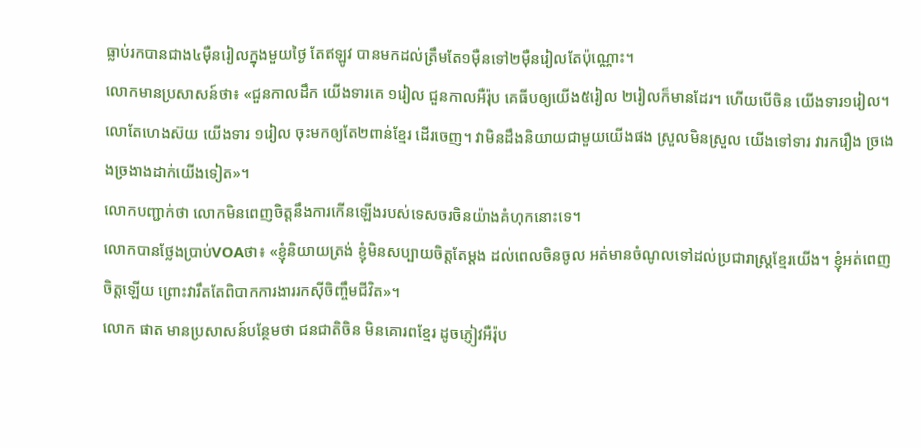ធ្លាប់រកបានជាង៤ម៉ឺនរៀលក្នុងមួយថ្ងៃ តែឥឡូវ បានមកដល់ត្រឹមតែ១ម៉ឺនទៅ២ម៉ឺនរៀលតែប៉ុណ្ណោះ។
លោកមានប្រសាសន៍ថា៖ «ជួនកាលដឹក យើងទារគេ ១រៀល ជួនកាលអឺរ៉ុប គេធីបឲ្យយើង៥រៀល ២រៀលក៏មានដែរ។ ហើយបើចិន យើងទារ១រៀល។ លោតែហេងស៊យ យើងទារ ១រៀល ចុះមកឲ្យតែ២ពាន់ខ្មែរ ដើរចេញ។ វាមិនដឹងនិយាយជាមួយយើងផង ស្រួលមិនស្រួល យើងទៅទារ វារករឿង ច្រងេងច្រងាងដាក់យើងទៀត»។
លោកបញ្ជាក់ថា លោកមិនពេញចិត្តនឹងការកើនឡើងរបស់ទេសចរចិនយ៉ាងគំហុកនោះទេ។
លោកបានថ្លែងប្រាប់VOAថា៖ «ខ្ញុំនិយាយត្រង់ ខ្ញុំមិនសប្បាយចិត្តតែម្ដង ដល់ពេលចិនចូល អត់មានចំណូលទៅដល់ប្រជារាស្ត្រខ្មែរយើង។ ខ្ញុំអត់ពេញចិត្តឡើយ ព្រោះវារឹតតែពិបាកការងាររកស៊ីចិញ្ចឹមជីវិត»។
លោក ផាត មានប្រសាសន៍បន្ថែមថា ជនជាតិចិន មិនគោរពខ្មែរ ដូចភ្ញៀវអឺរ៉ុប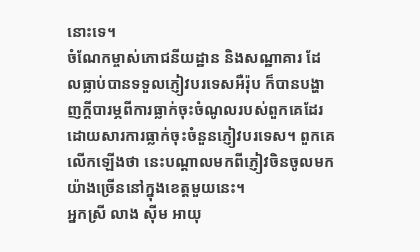នោះទេ។
ចំណែកម្ចាស់ភោជនីយដ្ឋាន និងសណ្ឋាគារ ដែលធ្លាប់បានទទួលភ្ញៀវបរទេសអឺរ៉ុប ក៏បានបង្ហាញក្តីបារម្ភពីការធ្លាក់ចុះចំណូលរបស់ពួកគេដែរ ដោយសារការធ្លាក់ចុះចំនួនភ្ញៀវបរទេស។ ពួកគេលើកឡើងថា នេះបណ្តាលមកពីភ្ញៀវចិនចូលមកយ៉ាងច្រើននៅក្នុងខេត្តមួយនេះ។
អ្នកស្រី លាង ស៊ីម អាយុ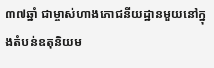៣៧ឆ្នាំ ជាម្ចាស់ហាងភោជនីយដ្ឋានមួយនៅក្នុងតំបន់ឧតុនិយម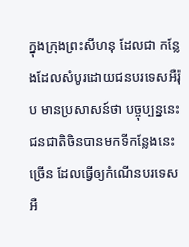ក្នុងក្រុងព្រះសីហនុ ដែលជា កន្លែងដែលសំបូរដោយជនបរទេសអឺរ៉ុប មានប្រសាសន៍ថា បច្ចុប្បន្ននេះ ជនជាតិចិនបានមកទីកន្លែងនេះច្រើន ដែលធ្វើឲ្យកំណើនបរទេសអឺ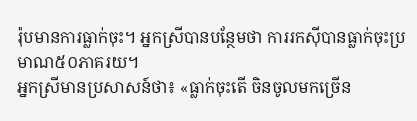រ៉ុបមានការធ្លាក់ចុះ។ អ្នកស្រីបានបន្ថែមថា ការរកស៊ីបានធ្លាក់ចុះប្រមាណ៥០ភាគរយ។
អ្នកស្រីមានប្រសាសន៍ថា៖ «ធ្លាក់ចុះតើ ចិនចូលមកច្រើន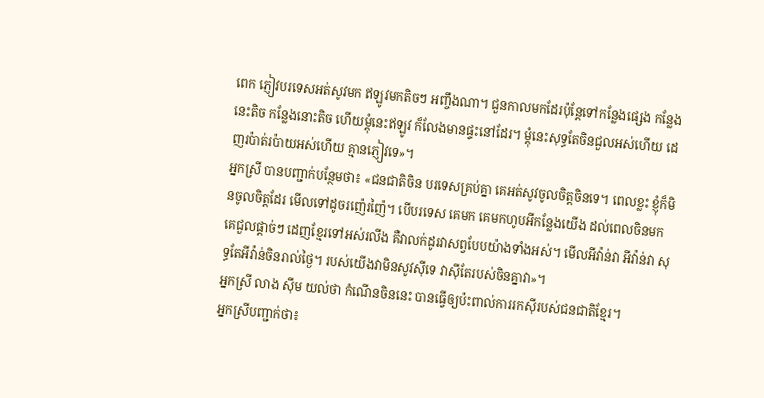ពេក ភ្ញៀវបរទេសអត់សូវមក ឥឡូវមកតិចៗ អញ្ចឹងណា។ ជួនកាលមកដែរប៉ុន្តែទៅកន្លែងផ្សេង កន្លែងនេះតិច កន្លែងនោះតិច ហើយម្តុំនេះឥឡូវ ក៏លែងមានផ្ទះនៅដែរ។ ម្តុំនេះសុទ្ធតែចិនជួលអស់ហើយ ដេញរប៉ាត់រប៉ាយអស់ហើយ គ្មានភ្ញៀវទេ»។
អ្នកស្រី បានបញ្ជាក់បន្ថែមថា៖ «ជនជាតិចិន បរទេសគ្រប់គ្នា គេអត់សូវចូលចិត្តចិនទេ។ ពេលខ្លះ ខ្ញុំក៏មិនចូលចិត្តដែរ មើលទៅដូចរញ៉េរញ៉ៃ។ បើបរទេស គេមក គេមកហូបអីកន្លែងយើង ដល់ពេលចិនមក គេជួលផ្តាច់ៗ ដេញខ្មែរទៅអស់រលីង គឺវាលក់ដូរវាសព្វបែបយ៉ាងទាំងអស់។ មើលអីវ៉ាន់វា អីវ៉ាន់វា សុទ្ធតែអីវ៉ាន់ចិនរាល់ថ្ងៃ។ របស់យើងវាមិនសូវស៊ីទេ វាស៊ីតែរបស់ចិនគ្នាវា»។
អ្នកស្រី លាង ស៊ីម យល់ថា កំណើនចិននេះ បានធ្វើឲ្យប៉ះពាល់ការរកស៊ីរបស់ជនជាតិខ្មែរ។
អ្នកស្រីបញ្ជាក់ថា៖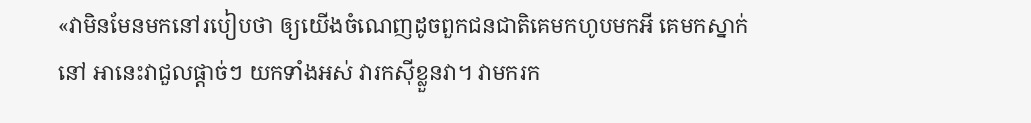«វាមិនមែនមកនៅរបៀបថា ឲ្យយើងចំណេញដូចពួកជនជាតិគេមកហូបមកអី គេមកស្នាក់នៅ អានេះវាជួលផ្តាច់ៗ យកទាំងអស់ វារកស៊ីខ្លួនវា។ វាមករក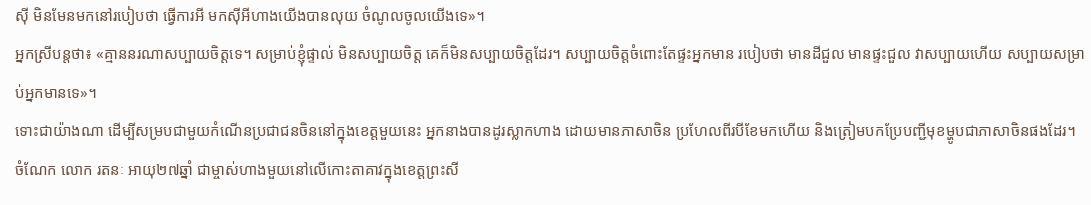ស៊ី មិនមែនមកនៅរបៀបថា ធ្វើការអី មកស៊ីអីហាងយើងបានលុយ ចំណូលចូលយើងទេ»។
អ្នកស្រីបន្តថា៖ «គ្មាននរណាសប្បាយចិត្តទេ។ សម្រាប់ខ្ញុំផ្ទាល់ មិនសប្បាយចិត្ត គេក៏មិនសប្បាយចិត្តដែរ។ សប្បាយចិត្តចំពោះតែផ្ទះអ្នកមាន របៀបថា មានដីជួល មានផ្ទះជួល វាសប្បាយហើយ សប្បាយសម្រាប់អ្នកមានទេ»។
ទោះជាយ៉ាងណា ដើម្បីសម្របជាមួយកំណើនប្រជាជនចិននៅក្នុងខេត្តមួយនេះ អ្នកនាងបានដូរស្លាកហាង ដោយមានភាសាចិន ប្រហែលពីរបីខែមកហើយ និងត្រៀមបកប្រែបញ្ជីមុខម្ហូបជាភាសាចិនផងដែរ។
ចំណែក លោក រតនៈ អាយុ២៧ឆ្នាំ ជាម្ចាស់ហាងមួយនៅលើកោះតាគាវក្នុងខេត្តព្រះសី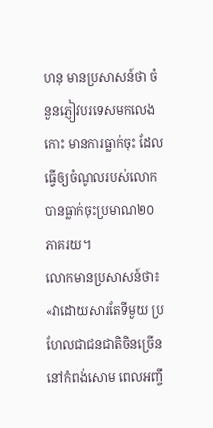ហនុ មានប្រសាសន៍ថា ចំនួនភ្ញៀវបរទេសមកលេងកោះ មានការធ្លាក់ចុះ ដែលធ្វើឲ្យចំណូលរបស់លោកបានធ្លាក់ចុះប្រមាណ២០ភាគរយ។
លោកមានប្រសាសន៍ថា៖ «វាដោយសារតែទីមួយ ប្រហែលជាជនជាតិចិនច្រើននៅកំពង់សោម ពេលអញ្ចឹ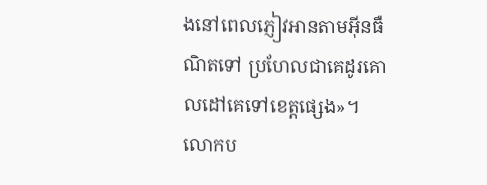ងនៅពេលភ្ញៀវអានតាមអ៊ីនធឺណិតទៅ ប្រហែលជាគេដូរគោលដៅគេទៅខេត្តផ្សេង»។
លោកប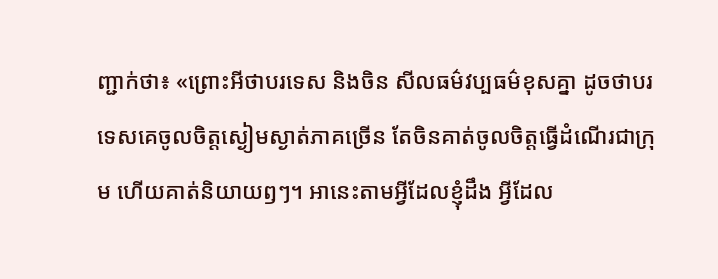ញ្ជាក់ថា៖ «ព្រោះអីថាបរទេស និងចិន សីលធម៌វប្បធម៌ខុសគ្នា ដូចថាបរទេសគេចូលចិត្តស្ងៀមស្ងាត់ភាគច្រើន តែចិនគាត់ចូលចិត្តធ្វើដំណើរជាក្រុម ហើយគាត់និយាយឭៗ។ អានេះតាមអ្វីដែលខ្ញុំដឹង អ្វីដែល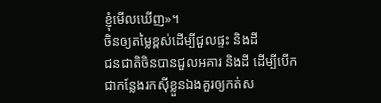ខ្ញុំមើលឃើញ»។
ចិនឲ្យតម្លៃខ្ពស់ដើម្បីជួលផ្ទះ និងដី
ជនជាតិចិនបានជួលអគារ និងដី ដើម្បីបើកជាកន្លែងរកស៊ីខ្លួនឯងគួរឲ្យកត់ស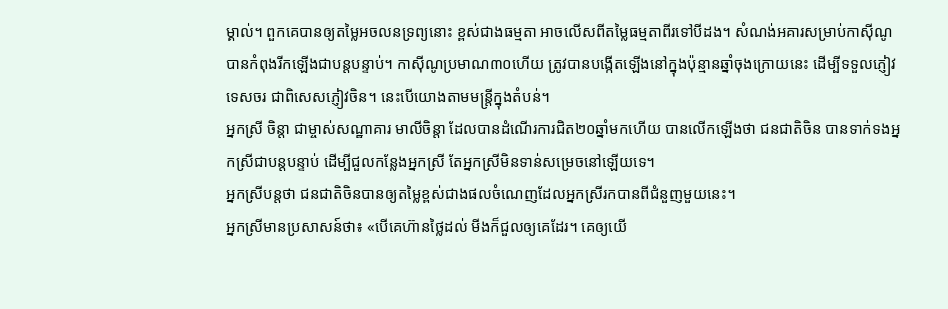ម្គាល់។ ពួកគេបានឲ្យតម្លៃអចលនទ្រព្យនោះ ខ្ពស់ជាងធម្មតា អាចលើសពីតម្លៃធម្មតាពីរទៅបីដង។ សំណង់អគារសម្រាប់កាស៊ីណូ បានកំពុងរីកឡើងជាបន្តបន្ទាប់។ កាស៊ីណូប្រមាណ៣០ហើយ ត្រូវបានបង្កើតឡើងនៅក្នុងប៉ុន្មានឆ្នាំចុងក្រោយនេះ ដើម្បីទទួលភ្ញៀវទេសចរ ជាពិសេសភ្ញៀវចិន។ នេះបើយោងតាមមន្ត្រីក្នុងតំបន់។
អ្នកស្រី ចិន្តា ជាម្ចាស់សណ្ឋាគារ មាលីចិន្តា ដែលបានដំណើរការជិត២០ឆ្នាំមកហើយ បានលើកឡើងថា ជនជាតិចិន បានទាក់ទងអ្នកស្រីជាបន្តបន្ទាប់ ដើម្បីជួលកន្លែងអ្នកស្រី តែអ្នកស្រីមិនទាន់សម្រេចនៅឡើយទេ។
អ្នកស្រីបន្តថា ជនជាតិចិនបានឲ្យតម្លៃខ្ពស់ជាងផលចំណេញដែលអ្នកស្រីរកបានពីជំនួញមួយនេះ។
អ្នកស្រីមានប្រសាសន៍ថា៖ «បើគេហ៊ានថ្លៃដល់ មីងក៏ជួលឲ្យគេដែរ។ គេឲ្យយើ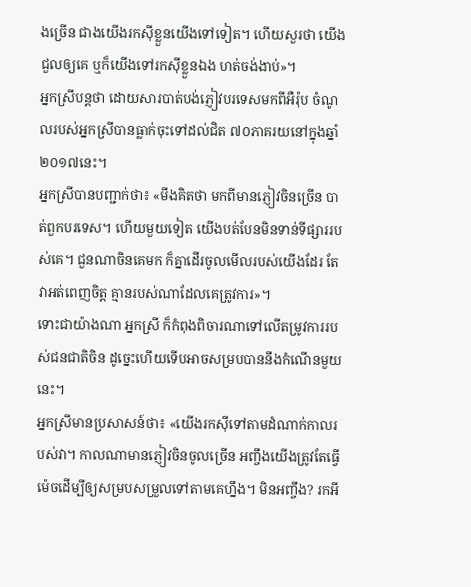ងច្រើន ជាងយើងរកស៊ីខ្លួនយើងទៅទៀត។ ហើយសួរថា យើងជួលឲ្យគេ ឬក៏យើងទៅរកស៊ីខ្លួនឯង ហត់ចង់ងាប់»។
អ្នកស្រីបន្តថា ដោយសារបាត់បង់ភ្ញៀវបរទេសមកពីអឺរ៉ុប ចំណូលរបស់អ្នកស្រីបានធ្លាក់ចុះទៅដល់ជិត ៧០ភាគរយនៅក្នុងឆ្នាំ២០១៧នេះ។
អ្នកស្រីបានបញ្ជាក់ថា៖ «មីងគិតថា មកពីមានភ្ញៀវចិនច្រើន បាត់ពួកបរទេស។ ហើយមួយទៀត យើងបត់បែនមិនទាន់ទីផ្សាររបស់គេ។ ជួនណាចិនគេមក ក៏គ្នាដើរចូលមើលរបស់យើងដែរ តែវាអត់ពេញចិត្ត គ្មានរបស់ណាដែលគេត្រូវការ»។
ទោះជាយ៉ាងណា អ្នកស្រី ក៏កំពុងពិចារណាទៅលើតម្រូវការរបស់ជនជាតិចិន ដូច្នេះហើយទើបអាចសម្របបាននឹងកំណើនមួយនេះ។
អ្នកស្រីមានប្រសាសន៍ថា៖ «យើងរកស៊ីទៅតាមដំណាក់កាលរបស់វា។ កាលណាមានភ្ញៀវចិនចូលច្រើន អញ្ចឹងយើងត្រូវតែធ្វើម៉េចដើម្បីឲ្យសម្របសម្រួលទៅតាមគេហ្នឹង។ មិនអញ្ចឹង? រកអី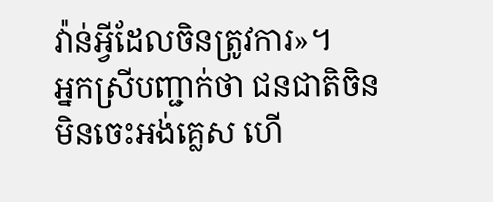វ៉ាន់អ្វីដែលចិនត្រូវការ»។
អ្នកស្រីបញ្ជាក់ថា ជនជាតិចិន មិនចេះអង់គ្លេស ហើ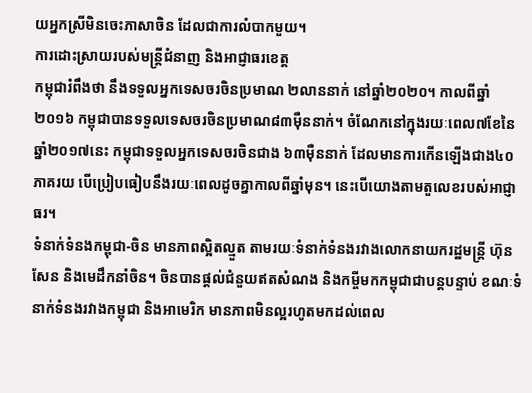យអ្នកស្រីមិនចេះភាសាចិន ដែលជាការលំបាកមួយ។
ការដោះស្រាយរបស់មន្ត្រីជំនាញ និងអាជ្ញាធរខេត្ត
កម្ពុជារំពឹងថា នឹងទទួលអ្នកទេសចរចិនប្រមាណ ២លាននាក់ នៅឆ្នាំ២០២០។ កាលពីឆ្នាំ២០១៦ កម្ពុជាបានទទួលទេសចរចិនប្រមាណ៨៣ម៉ឺននាក់។ ចំណែកនៅក្នុងរយៈពេល៧ខែនៃឆ្នាំ២០១៧នេះ កម្ពុជាទទួលអ្នកទេសចរចិនជាង ៦៣ម៉ឺននាក់ ដែលមានការកើនឡើងជាង៤០ភាគរយ បើប្រៀបធៀបនឹងរយៈពេលដូចគ្នាកាលពីឆ្នាំមុន។ នេះបើយោងតាមតួលេខរបស់អាជ្ញាធរ។
ទំនាក់ទំនងកម្ពុជា-ចិន មានភាពស្អិតល្មួត តាមរយៈទំនាក់ទំនងរវាងលោកនាយករដ្ឋមន្ត្រី ហ៊ុន សែន និងមេដឹកនាំចិន។ ចិនបានផ្ដល់ជំនួយឥតសំណង និងកម្ចីមកកម្ពុជាជាបន្តបន្ទាប់ ខណៈទំនាក់ទំនងរវាងកម្ពុជា និងអាមេរិក មានភាពមិនល្អរហូតមកដល់ពេល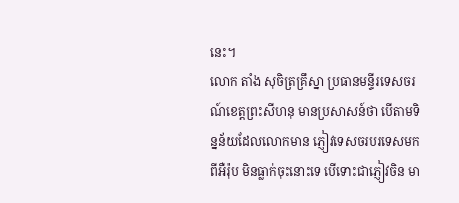នេះ។
លោក តាំង សុចិត្រគ្រឹស្នា ប្រធានមន្ទីរទេសចរណ៍ខេត្តព្រះសីហនុ មានប្រសាសន៍ថា បើតាមទិន្នន័យដែលលោកមាន ភ្ញៀវទេសចរបរទេសមកពីអឺរ៉ុប មិនធ្លាក់ចុះនោះទេ បើទោះជាភ្ញៀវចិន មា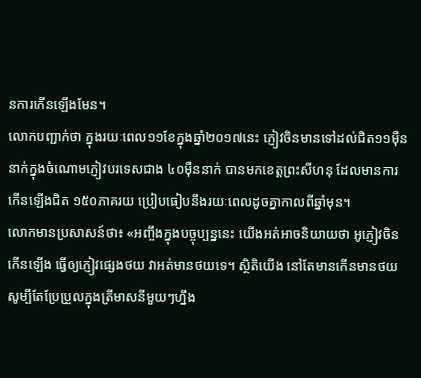នការកើនឡើងមែន។
លោកបញ្ជាក់ថា ក្នុងរយៈពេល១១ខែក្នុងឆ្នាំ២០១៧នេះ ភ្ញៀវចិនមានទៅដល់ជិត១១ម៉ឺននាក់ក្នុងចំណោមភ្ញៀវបរទេសជាង ៤០ម៉ឺននាក់ បានមកខេត្តព្រះសីហនុ ដែលមានការកើនឡើងជិត ១៥០ភាគរយ ប្រៀបធៀបនឹងរយៈពេលដូចគ្នាកាលពីឆ្នាំមុន។
លោកមានប្រសាសន៍ថា៖ «អញ្ចឹងក្នុងបច្ចុប្បន្ននេះ យើងអត់អាចនិយាយថា អូភ្ញៀវចិនកើនឡើង ធ្វើឲ្យភ្ញៀវផ្សេងថយ វាអត់មានថយទេ។ ស្ថិតិយើង នៅតែមានកើនមានថយ សូម្បីតែប្រែប្រួលក្នុងត្រីមាសនីមួយៗហ្នឹង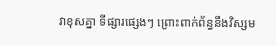វាខុសគ្នា ទីផ្សារផ្សេងៗ ព្រោះពាក់ព័ន្ធនឹងវិស្សម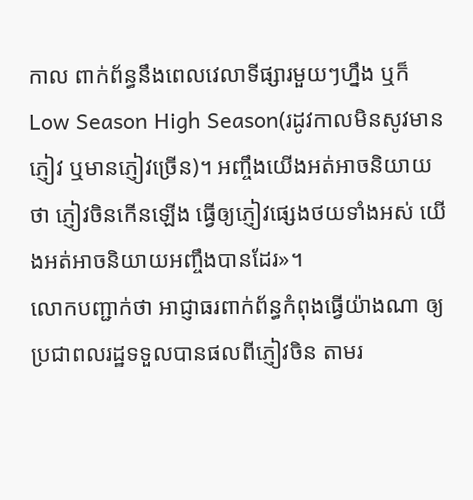កាល ពាក់ព័ន្ធនឹងពេលវេលាទីផ្សារមួយៗហ្នឹង ឬក៏ Low Season High Season(រដូវកាលមិនសូវមានភ្ញៀវ ឬមានភ្ញៀវច្រើន)។ អញ្ចឹងយើងអត់អាចនិយាយថា ភ្ញៀវចិនកើនឡើង ធ្វើឲ្យភ្ញៀវផ្សេងថយទាំងអស់ យើងអត់អាចនិយាយអញ្ចឹងបានដែរ»។
លោកបញ្ជាក់ថា អាជ្ញាធរពាក់ព័ន្ធកំពុងធ្វើយ៉ាងណា ឲ្យប្រជាពលរដ្ឋទទួលបានផលពីភ្ញៀវចិន តាមរ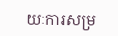យៈការសម្រ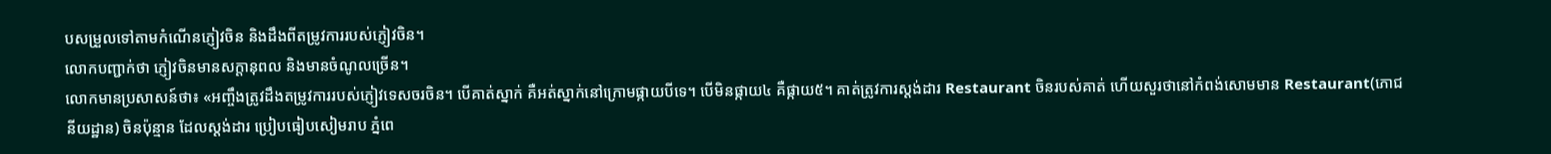បសម្រួលទៅតាមកំណើនភ្ញៀវចិន និងដឹងពីតម្រូវការរបស់ភ្ញៀវចិន។
លោកបញ្ជាក់ថា ភ្ញៀវចិនមានសក្តានុពល និងមានចំណូលច្រើន។
លោកមានប្រសាសន៍ថា៖ «អញ្ចឹងត្រូវដឹងតម្រូវការរបស់ភ្ញៀវទេសចរចិន។ បើគាត់ស្នាក់ គឺអត់ស្នាក់នៅក្រោមផ្កាយបីទេ។ បើមិនផ្កាយ៤ គឺផ្កាយ៥។ គាត់ត្រូវការស្តង់ដារ Restaurant ចិនរបស់គាត់ ហើយសួរថានៅកំពង់សោមមាន Restaurant(ភោជនីយដ្ឋាន) ចិនប៉ុន្មាន ដែលស្តង់ដារ ប្រៀបធៀបសៀមរាប ភ្នំពេ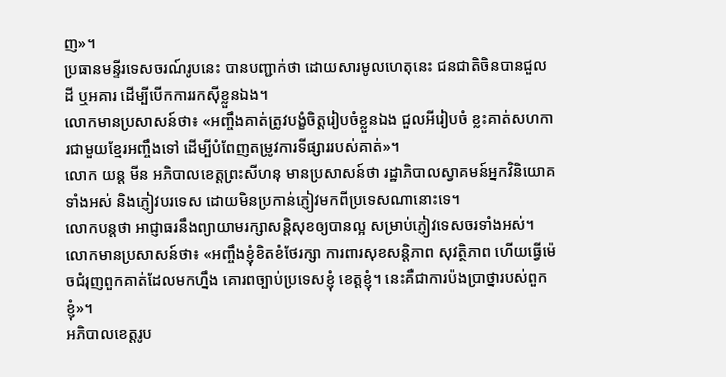ញ»។
ប្រធានមន្ទីរទេសចរណ៍រូបនេះ បានបញ្ជាក់ថា ដោយសារមូលហេតុនេះ ជនជាតិចិនបានជួលដី ឬអគារ ដើម្បីបើកការរកស៊ីខ្លួនឯង។
លោកមានប្រសាសន៍ថា៖ «អញ្ចឹងគាត់ត្រូវបង្ខំចិត្តរៀបចំខ្លួនឯង ជួលអីរៀបចំ ខ្លះគាត់សហការជាមួយខ្មែរអញ្ចឹងទៅ ដើម្បីបំពែញតម្រូវការទីផ្សាររបស់គាត់»។
លោក យន្ត មីន អភិបាលខេត្តព្រះសីហនុ មានប្រសាសន៍ថា រដ្ឋាភិបាលស្វាគមន៍អ្នកវិនិយោគទាំងអស់ និងភ្ញៀវបរទេស ដោយមិនប្រកាន់ភ្ញៀវមកពីប្រទេសណានោះទេ។
លោកបន្តថា អាជ្ញាធរនឹងព្យាយាមរក្សាសន្តិសុខឲ្យបានល្អ សម្រាប់ភ្ញៀវទេសចរទាំងអស់។
លោកមានប្រសាសន៍ថា៖ «អញ្ចឹងខ្ញុំខិតខំថែរក្សា ការពារសុខសន្តិភាព សុវត្ថិភាព ហើយធ្វើម៉េចជំរុញពួកគាត់ដែលមកហ្នឹង គោរពច្បាប់ប្រទេសខ្ញុំ ខេត្តខ្ញុំ។ នេះគឺជាការប៉ងប្រាថ្នារបស់ពួកខ្ញុំ»។
អភិបាលខេត្តរូប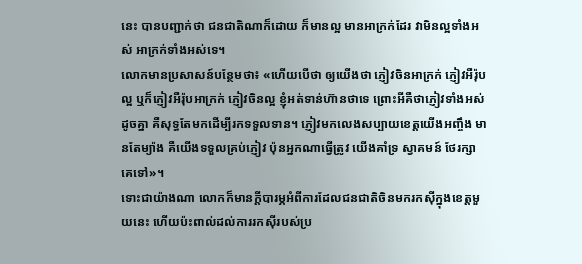នេះ បានបញ្ជាក់ថា ជនជាតិណាក៏ដោយ ក៏មានល្អ មានអាក្រក់ដែរ វាមិនល្អទាំងអស់ អាក្រក់ទាំងអស់ទេ។
លោកមានប្រសាសន៍បន្ថែមថា៖ «ហើយបើថា ឲ្យយើងថា ភ្ញៀវចិនអាក្រក់ ភ្ញៀវអឺរ៉ុបល្អ ឬក៏ភ្ញៀវអឺរ៉ុបអាក្រក់ ភ្ញៀវចិនល្អ ខ្ញុំអត់ទាន់ហ៊ានថាទេ ព្រោះអីគឺថាភ្ញៀវទាំងអស់ដូចគ្នា គឺសុទ្ធតែមកដើម្បីរកទទួលទាន។ ភ្ញៀវមកលេងសប្បាយខេត្តយើងអញ្ចឹង មានតែម្យ៉ាង គឺយើងទទួលគ្រប់ភ្ញៀវ ប៉ុនអ្នកណាធ្វើត្រូវ យើងគាំទ្រ ស្វាគមន៍ ថែរក្សាគេទៅ»។
ទោះជាយ៉ាងណា លោកក៏មានក្ដីបារម្ភអំពីការដែលជនជាតិចិនមករកស៊ីក្នុងខេត្តមួយនេះ ហើយប៉ះពាល់ដល់ការរកស៊ីរបស់ប្រ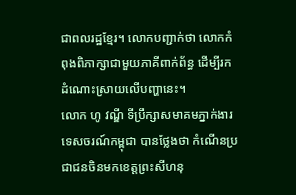ជាពលរដ្ឋខ្មែរ។ លោកបញ្ជាក់ថា លោកកំពុងពិភាក្សាជាមួយភាគីពាក់ព័ន្ធ ដើម្បីរកដំណោះស្រាយលើបញ្ហានេះ។
លោក ហូ វណ្ឌី ទីប្រឹក្សាសមាគមភ្នាក់ងារទេសចរណ៍កម្ពុជា បានថ្លែងថា កំណើនប្រជាជនចិនមកខេត្តព្រះសីហនុ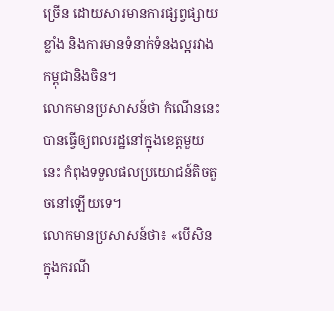ច្រើន ដោយសារមានការផ្សព្វផ្សាយខ្លាំង និងការមានទំនាក់ទំនងល្អរវាងកម្ពុជានិងចិន។
លោកមានប្រសាសន៍ថា កំណើននេះបានធ្វើឲ្យពលរដ្ឋនៅក្នុងខេត្តមួយនេះ កំពុងទទួលផលប្រយោជន៍តិចតួចនៅឡើយទេ។
លោកមានប្រសាសន៍ថា៖ «បើសិនក្នុងករណី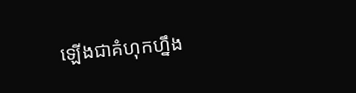ឡើងជាគំហុកហ្នឹង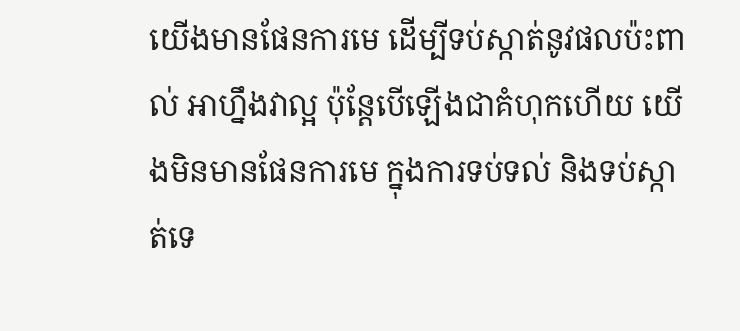យើងមានផែនការមេ ដើម្បីទប់ស្កាត់នូវផលប៉ះពាល់ អាហ្នឹងវាល្អ ប៉ុន្តែបើឡើងជាគំហុកហើយ យើងមិនមានផែនការមេ ក្នុងការទប់ទល់ និងទប់ស្កាត់ទេ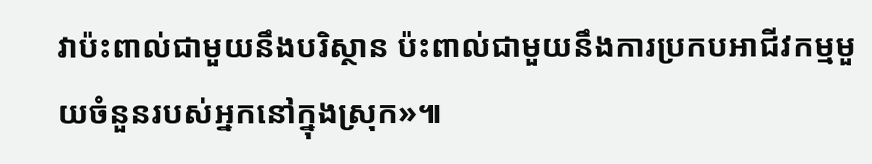វាប៉ះពាល់ជាមួយនឹងបរិស្ថាន ប៉ះពាល់ជាមួយនឹងការប្រកបអាជីវកម្មមួយចំនួនរបស់អ្នកនៅក្នុងស្រុក»៕